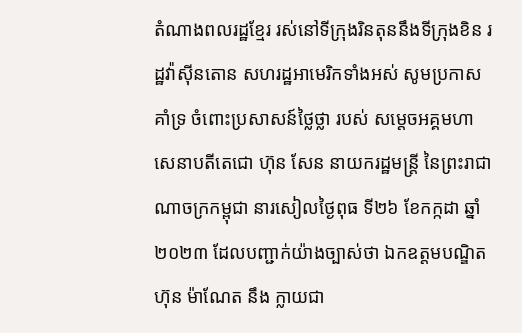តំណាងពលរដ្ឋខ្មែរ រស់នៅទីក្រុងរិនតុននឹងទីក្រុងខិន រដ្ឋវ៉ាស៊ីនតោន សហរដ្ឋអាមេរិកទាំងអស់ សូមប្រកាសគាំទ្រ ចំពោះប្រសាសន៍ថ្លៃថ្លា របស់ សម្តេចអគ្គមហាសេនាបតីតេជោ ហ៊ុន សែន នាយករដ្ឋមន្ត្រី នៃព្រះរាជាណាចក្រកម្ពុជា នារសៀលថ្ងៃពុធ ទី២៦ ខែកក្កដា ឆ្នាំ២០២៣ ដែលបញ្ជាក់យ៉ាងច្បាស់ថា ឯកឧត្តមបណ្ឌិត ហ៊ុន ម៉ាណែត នឹង ក្លាយជា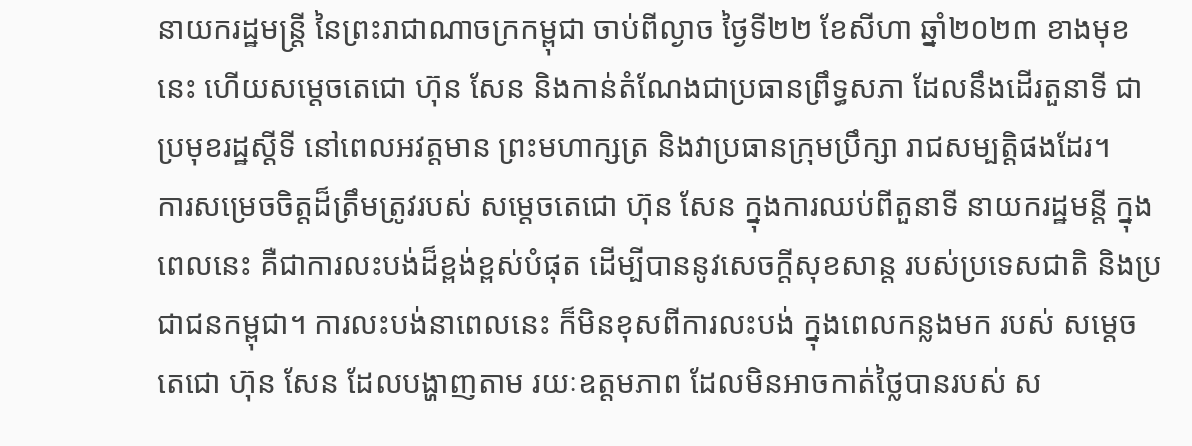នាយករដ្ឋមន្ត្រី នៃព្រះរាជាណាចក្រកម្ពុជា ចាប់ពីល្ងាច ថ្ងៃទី២២ ខែសីហា ឆ្នាំ២០២៣ ខាងមុខនេះ ហើយសម្តេចតេជោ ហ៊ុន សែន និងកាន់តំណែងជាប្រធានព្រឹទ្ធសភា ដែលនឹងដើរតួនាទី ជាប្រមុខរដ្ឋស្ដីទី នៅពេលអវត្តមាន ព្រះមហាក្សត្រ និងវាប្រធានក្រុមប្រឹក្សា រាជសម្បត្តិផងដែរ។
ការសម្រេចចិត្តដ៏ត្រឹមត្រូវរបស់ សម្តេចតេជោ ហ៊ុន សែន ក្នុងការឈប់ពីតួនាទី នាយករដ្ឋមន្តី ក្នុងពេលនេះ គឺជាការលះបង់ដ៏ខ្ពង់ខ្ពស់បំផុត ដើម្បីបាននូវសេចក្តីសុខសាន្ត របស់ប្រទេសជាតិ និងប្រជាជនកម្ពុជា។ ការលះបង់នាពេលនេះ ក៏មិនខុសពីការលះបង់ ក្នុងពេលកន្លងមក របស់ សម្ដេចតេជោ ហ៊ុន សែន ដែលបង្ហាញតាម រយៈឧត្តមភាព ដែលមិនអាចកាត់ថ្លៃបានរបស់ ស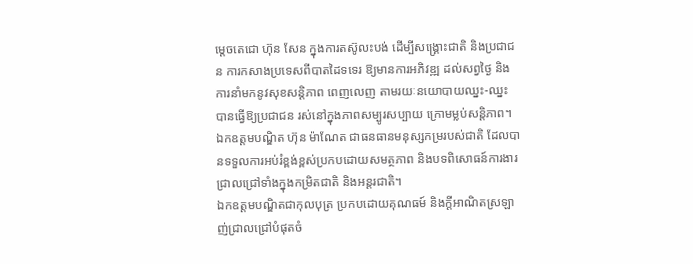ម្តេចតេជោ ហ៊ុន សែន ក្នុងការតស៊ូលះបង់ ដើម្បីសង្គ្រោះជាតិ និងប្រជាជន ការកសាងប្រទេសពីបាតដៃទទេរ ឱ្យមានការអភិវឌ្ឍ ដល់សព្វថ្ងៃ និងការនាំមកនូវសុខសន្តិភាព ពេញលេញ តាមរយៈនយោបាយឈ្នះ-ឈ្នះ បានធ្វើឱ្យប្រជាជន រស់នៅក្នុងភាពសម្បូរសប្បាយ ក្រោមម្លប់សន្តិភាព។
ឯកឧត្តមបណ្ឌិត ហ៊ុន ម៉ាណែត ជាធនធានមនុស្សកម្ររបស់ជាតិ ដែលបានទទួលការអប់រំខ្ពង់ខ្ពស់ប្រកបដោយសមត្ថភាព និងបទពិសោធន៍ការងារ ជ្រាលជ្រៅទាំងក្នុងកម្រិតជាតិ និងអន្តរជាតិ។
ឯកឧត្តមបណ្ឌិតជាកុលបុត្រ ប្រកបដោយគុណធម៍ និងក្តីអាណិតស្រឡាញ់ជ្រាលជ្រៅបំផុតចំ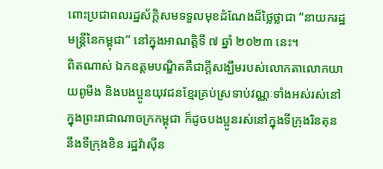ពោះប្រជាពលរដ្ឋស័ក្តិសមទទួលមុខដំណែងដ៏ថ្លៃថ្លាជា “នាយករដ្ឋមន្រ្តីនៃកម្ពុជា” នៅក្នុងអាណត្តិទី ៧ ឆ្នាំ ២០២៣ នេះ។
ពិតណាស់ ឯកឧត្តមបណ្ឌិតគឺជាក្តីសង្ឃឹមរបស់លោកតាលោកយាយពូមីង និងបងប្អូនយុវជនខ្មែរគ្រប់ស្រទាប់វណ្ណៈទាំងអស់រស់នៅ ក្នុងព្រះរាជាណាចក្រកម្ពុជា ក៏ដូចបងប្អូនរស់នៅក្នុងទីក្រុងរិនតុន នឹងទីក្រុងខិន រដ្ឋវ៉ាស៊ីន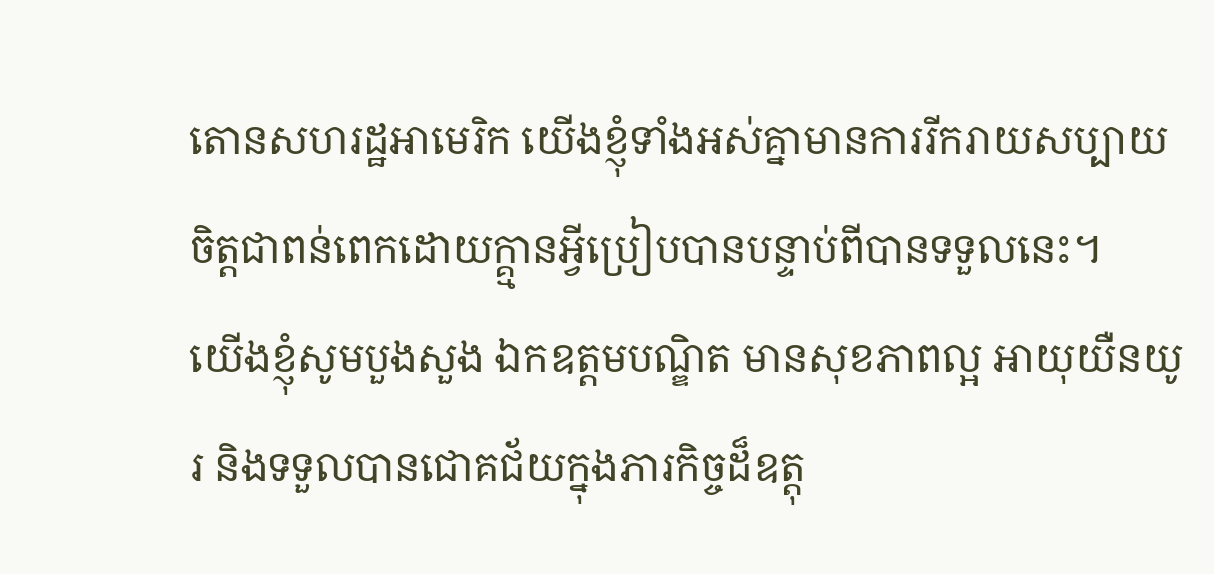តោនសហរដ្ឋអាមេរិក យើងខ្ញុំទាំងអស់គ្នាមានការរីករាយសប្បាយចិត្តជាពន់ពេកដោយក្គ្មានអ្វីប្រៀបបានបន្ទាប់ពីបានទទួលនេះ។
យើងខ្ញុំសូមបួងសួង ឯកឧត្តមបណ្ឌិត មានសុខភាពល្អ អាយុយឺនយូរ និងទទួលបានជោគជ័យក្នុងភារកិច្ចដ៏ឧត្តុ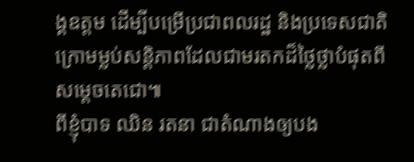ង្គឧត្តម ដើម្បីបម្រើប្រជាពលរដ្ឋ និងប្រទេសជាតិក្រោមម្លប់សន្តិភាពដែលជាមរតកដ៏ថ្លៃថ្លាបំផុតពីសម្តេចតេជោ៕
ពីខ្ញុំបាទ ឈិន រតនា ជាតំណាងឲ្យបង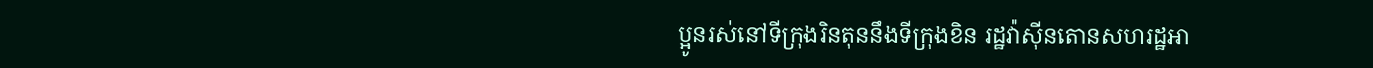ប្អូនរស់នៅទីក្រុងរិនតុននឹងទីក្រុងខិន រដ្ឋវ៉ាស៊ីនតោនសហរដ្ឋអា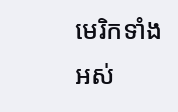មេរិកទាំងអស់